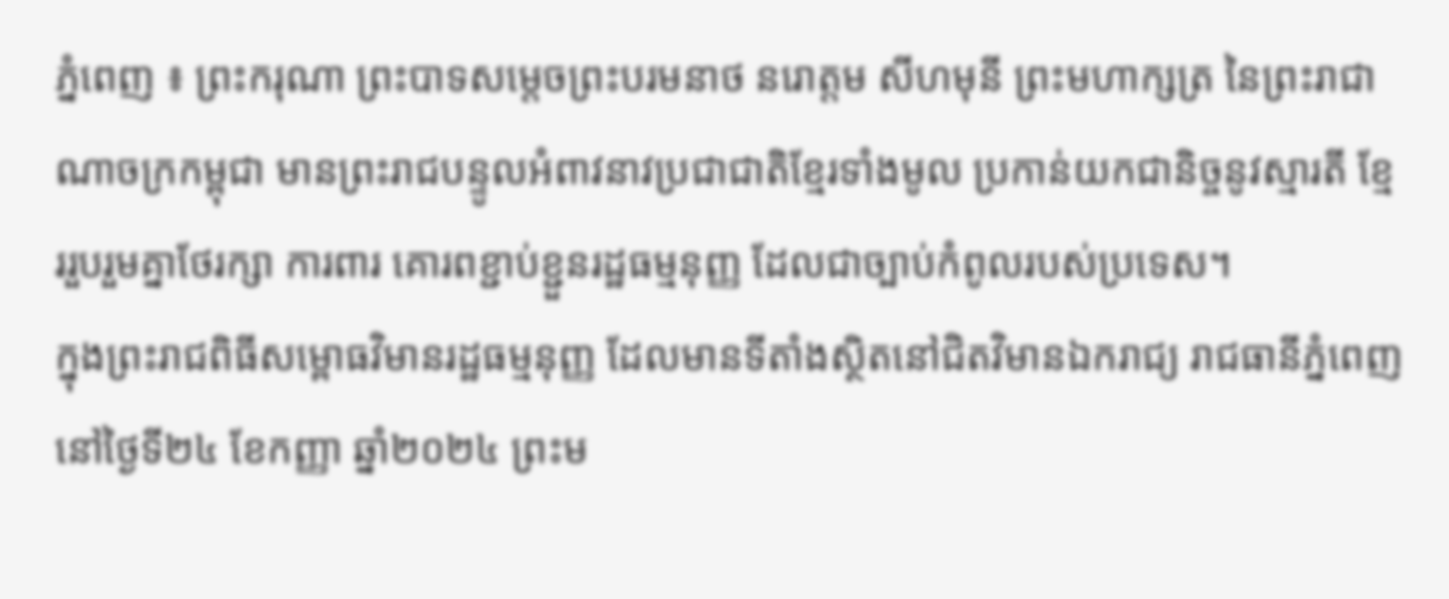ភ្នំពេញ ៖ ព្រះករុណា ព្រះបាទសម្តេចព្រះបរមនាថ នរោត្តម សីហមុនី ព្រះមហាក្សត្រ នៃព្រះរាជាណាចក្រកម្ពុជា មានព្រះរាជបន្ទូលអំពាវនាវប្រជាជាតិខ្មែរទាំងមូល ប្រកាន់យកជានិច្ចនូវស្មារតី ខ្មែររួបរួមគ្នាថែរក្សា ការពារ គោរពខ្ជាប់ខ្ជួនរដ្ឋធម្មនុញ្ញ ដែលជាច្បាប់កំពូលរបស់ប្រទេស។
ក្នុងព្រះរាជពិធីសម្ពោធវិមានរដ្ឋធម្មនុញ្ញ ដែលមានទីតាំងស្ថិតនៅជិតវិមានឯករាជ្យ រាជធានីភ្នំពេញ នៅថ្ងៃទី២៤ ខែកញ្ញា ឆ្នាំ២០២៤ ព្រះម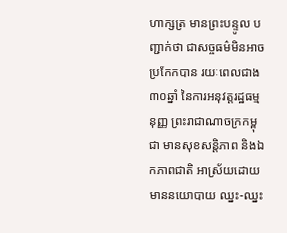ហាក្សត្រ មានព្រះបន្ទូល បញ្ជាក់ថា ជាសច្ចធម៌មិនអាចប្រកែកបាន រយៈពេលជាង ៣០ឆ្នាំ នៃការអនុវត្តរដ្ឋធម្មនុញ្ញ ព្រះរាជាណាចក្រកម្ពុជា មានសុខសន្តិភាព និងឯកភាពជាតិ អាស្រ័យដោយមាននយោបាយ ឈ្នះ-ឈ្នះ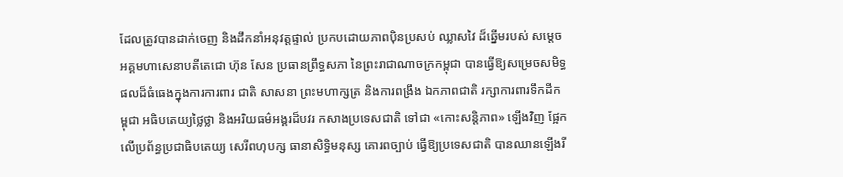ដែលត្រូវបានដាក់ចេញ និងដឹកនាំអនុវត្តផ្ទាល់ ប្រកបដោយភាពប៉ិនប្រសប់ ឈ្លាសវៃ ដ៏ឆ្នើមរបស់ សម្តេចអគ្គមហាសេនាបតីតេជោ ហ៊ុន សែន ប្រធានព្រឹទ្ធសភា នៃព្រះរាជាណាចក្រកម្ពុជា បានធ្វើឱ្យសម្រេចសមិទ្ធផលដ៏ធំធេងក្នុងការការពារ ជាតិ សាសនា ព្រះមហាក្សត្រ និងការពង្រឹង ឯកភាពជាតិ រក្សាការពារទឹកដីកម្ពុជា អធិបតេយ្យថ្លៃថ្លា និងអរិយធម៌អង្គរដ៏បវរ កសាងប្រទេសជាតិ ទៅជា «កោះសន្តិភាព» ឡើងវិញ ផ្អែកលើប្រព័ន្ធប្រជាធិបតេយ្យ សេរីពហុបក្ស ធានាសិទ្ធិមនុស្ស គោរពច្បាប់ ធ្វើឱ្យប្រទេសជាតិ បានឈានឡើងរី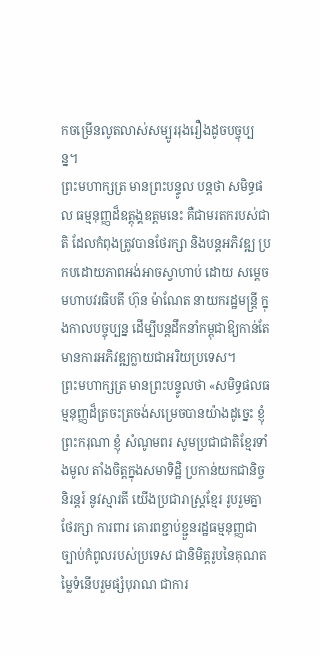កចម្រើនលូតលាស់សម្បូររុងរឿងដូចបច្ចុប្បន្ន។
ព្រះមហាក្សត្រ មានព្រះបន្ទូល បន្ដថា សមិទ្ធផល ធម្មនុញ្ញដ៏ឧត្តុង្គឧត្តមនេះ គឺជាមរតករបស់ជាតិ ដែលកំពុងត្រូវបានថែរក្សា និងបន្តអភិវឌ្ឍ ប្រកបដោយភាពអង់អាចស្វាហាប់ ដោយ សម្តេចមហាបវរធិបតី ហ៊ុន ម៉ាណែត នាយករដ្ឋមន្ត្រី ក្នុងកាលបច្ចុប្បន្ន ដើម្បីបន្តដឹកនាំកម្ពុជាឱ្យកាន់តែមានការអភិវឌ្ឍក្លាយជាអរិយប្រទេស។
ព្រះមហាក្សត្រ មានព្រះបន្ទូលថា «សមិទ្ធផលធម្មនុញ្ញដ៏ត្រចះត្រចង់សម្រេចបានយ៉ាងដូច្នេះ ខ្ញុំ ព្រះករុណា ខ្ញុំ សំណូមពរ សូមប្រជាជាតិខ្មែរទាំងមូល តាំងចិត្តក្នុងសមាទិដ្ឋិ ប្រកាន់យកជានិច្ចនិរន្តរ៍ នូវស្មារតី យើងប្រជារាស្ត្រខ្មែរ រូបរួមគ្នាថែរក្សា ការពារ គោរពខ្ជាប់ខ្ជួនរដ្ឋធម្មនុញ្ញជាច្បាប់កំពូលរបស់ប្រទេស ជានិមិត្តរូបនៃគុណតម្លៃទំនើបរួមផ្សំបុរាណ ជាការ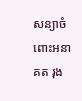សន្យាចំពោះអនាគត រុង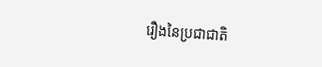រឿងនៃប្រជាជាតិ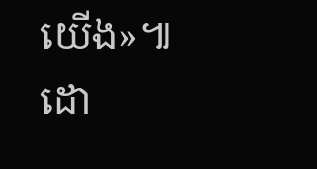យើង»៕
ដោ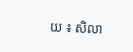យ ៖ សិលា